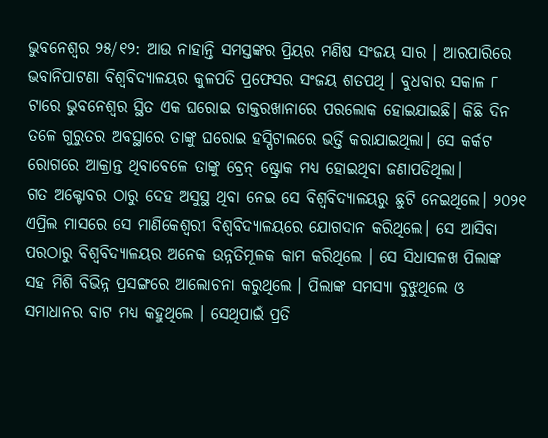ଭୁବନେଶ୍ବର ୨୫/୧୨: ଆଉ ନାହାନ୍ତି ସମସ୍ତଙ୍କର ପ୍ରିୟର ମଣିଷ ସଂଜୟ ସାର । ଆରପାରିରେ ଭବାନିପାଟଣା ବିଶ୍ବବିଦ୍ୟାଳୟର କୁଳପତି ପ୍ରଫେସର ସଂଜୟ ଶତପଥି । ବୁଧବାର ସକାଳ ୮ ଟାରେ ଭୁବନେଶ୍ବର ସ୍ଥିତ ଏକ ଘରୋଇ ଡାକ୍ତରଖାନାରେ ପରଲୋକ ହୋଇଯାଇଛି। କିଛି ଦିନ ତଳେ ଗୁରୁତର ଅବସ୍ଥାରେ ତାଙ୍କୁ ଘରୋଇ ହସ୍ପିଟାଲରେ ଭର୍ତ୍ତି କରାଯାଇଥିଲା। ସେ କର୍କଟ ରୋଗରେ ଆକ୍ରାନ୍ତ ଥିବାବେଳେ ତାଙ୍କୁ ବ୍ରେନ୍ ଷ୍ଟ୍ରୋକ ମଧ୍ୟ ହୋଇଥିବା ଜଣାପଡିଥିଲା।
ଗତ ଅକ୍ଟୋବର ଠାରୁ ଦେହ ଅସୁସ୍ଥ ଥିବା ନେଇ ସେ ବିଶ୍ବବିଦ୍ୟାଳୟରୁ ଛୁଟି ନେଇଥିଲେ। ୨୦୨୧ ଏପ୍ରିଲ ମାସରେ ସେ ମାଣିକେଶ୍ଵରୀ ବିଶ୍ବବିଦ୍ୟାଳୟରେ ଯୋଗଦାନ କରିଥିଲେ। ସେ ଆସିବା ପରଠାରୁ ବିଶ୍ବବିଦ୍ୟାଳୟର ଅନେକ ଉନ୍ନତିମୂଳକ କାମ କରିଥିଲେ । ସେ ସିଧାସଳଖ ପିଲାଙ୍କ ସହ ମିଶି ବିଭିନ୍ନ ପ୍ରସଙ୍ଗରେ ଆଲୋଚନା କରୁଥିଲେ । ପିଲାଙ୍କ ସମସ୍ୟା ବୁଝୁଥିଲେ ଓ ସମାଧାନର ବାଟ ମଧ୍ୟ କହୁଥିଲେ । ସେଥିପାଇଁ ପ୍ରତି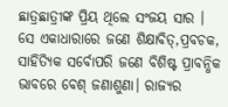ଛାତ୍ରଛାତ୍ରୀଙ୍କ ପ୍ରିୟ ଥିଲେ ସଂଜୟ ସାର ।
ସେ ଏକାଧାରାରେ ଜଣେ ଶିକ୍ଷାବିତ୍,ପ୍ରବଚକ, ସାହିତ୍ୟିକ ସର୍ବୋପରି ଜଣେ ବିଶିଷ୍ଟ ପ୍ରାବନ୍ଧିକ ଭାବରେ ବେଶ୍ ଜଣାଶୁଣା। ରାଜ୍ୟର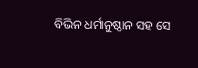ବିଭିନ ଧର୍ମାନୁଷ୍ଠାନ ସହ ସେ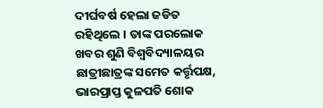ଦୀର୍ଘବର୍ଷ ହେଲା ଜଡିତ ରହିଥିଲେ । ତାଙ୍କ ପରଲୋକ ଖବର ଶୁଣି ବିଶ୍ବବିଦ୍ୟାଳୟର ଛାତ୍ରୀଛାତ୍ରଙ୍କ ସମେତ କର୍ତ୍ତୃପକ୍ଷ, ଭାରପ୍ରାପ୍ତ କୁଳପତି ଶୋକ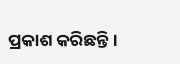ପ୍ରକାଶ କରିଛନ୍ତି।